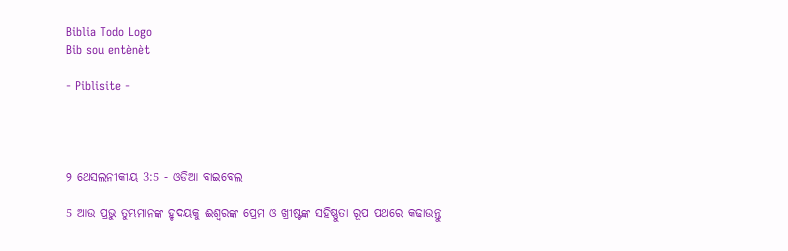Biblia Todo Logo
Bib sou entènèt

- Piblisite -




୨ ଥେସଲନୀକୀୟ 3:5 - ଓଡିଆ ବାଇବେଲ

5 ଆଉ ପ୍ରଭୁ ତୁମ୍ଭମାନଙ୍କ ହୃଦୟକୁ ଈଶ୍ୱରଙ୍କ ପ୍ରେମ ଓ ଖ୍ରୀଷ୍ଟଙ୍କ ସହିଷ୍ଣୁତା ରୂପ ପଥରେ କଢାଉନ୍ତୁ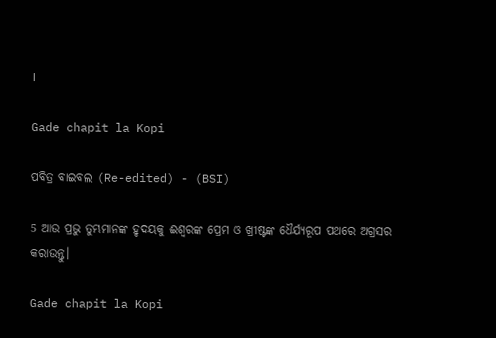।

Gade chapit la Kopi

ପବିତ୍ର ବାଇବଲ (Re-edited) - (BSI)

5 ଆଉ ପ୍ରଭୁ ତୁମ୍ଭମାନଙ୍କ ହୃଦୟକୁ ଈଶ୍ଵରଙ୍କ ପ୍ରେମ ଓ ଖ୍ରୀଷ୍ଟଙ୍କ ଧୈର୍ଯ୍ୟରୂପ ପଥରେ ଅଗ୍ରସର କରାଉନ୍ତୁ।

Gade chapit la Kopi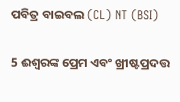ପବିତ୍ର ବାଇବଲ (CL) NT (BSI)

5 ଈଶ୍ୱରଙ୍କ ପ୍ରେମ ଏବଂ ଖ୍ରୀଷ୍ଟପ୍ରଦତ୍ତ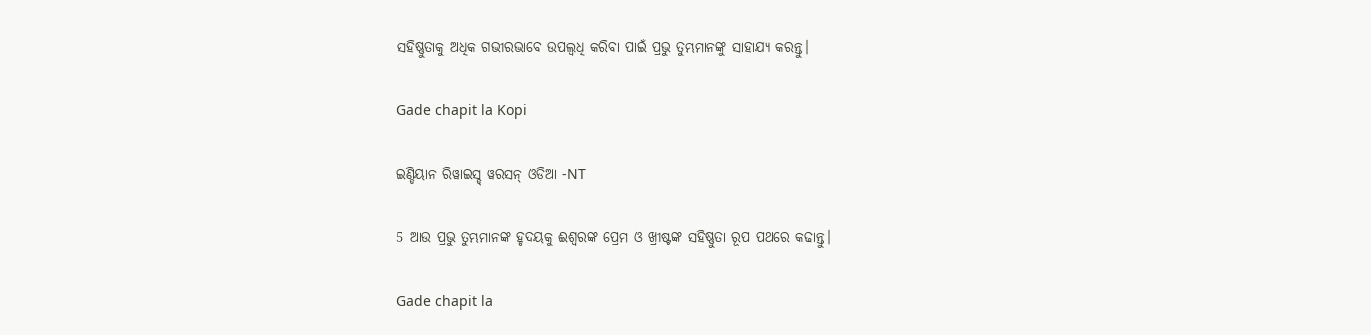ସହିଷ୍ଣୁତାକୁ ଅଧିକ ଗଭୀରଭାବେ ଉପଲ୍ବଧି କରିବା ପାଇଁ ପ୍ରଭୁ ତୁମ୍ଭମାନଙ୍କୁ ସାହାଯ୍ୟ କରନ୍ତୁ।

Gade chapit la Kopi

ଇଣ୍ଡିୟାନ ରିୱାଇସ୍ଡ୍ ୱରସନ୍ ଓଡିଆ -NT

5 ଆଉ ପ୍ରଭୁ ତୁମ୍ଭମାନଙ୍କ ହୃଦୟକୁ ଈଶ୍ବରଙ୍କ ପ୍ରେମ ଓ ଖ୍ରୀଷ୍ଟଙ୍କ ସହିଷ୍ଣୁତା ରୂପ ପଥରେ କଢାନ୍ତୁ।

Gade chapit la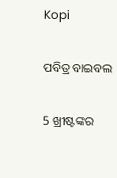Kopi

ପବିତ୍ର ବାଇବଲ

5 ଖ୍ରୀଷ୍ଟଙ୍କର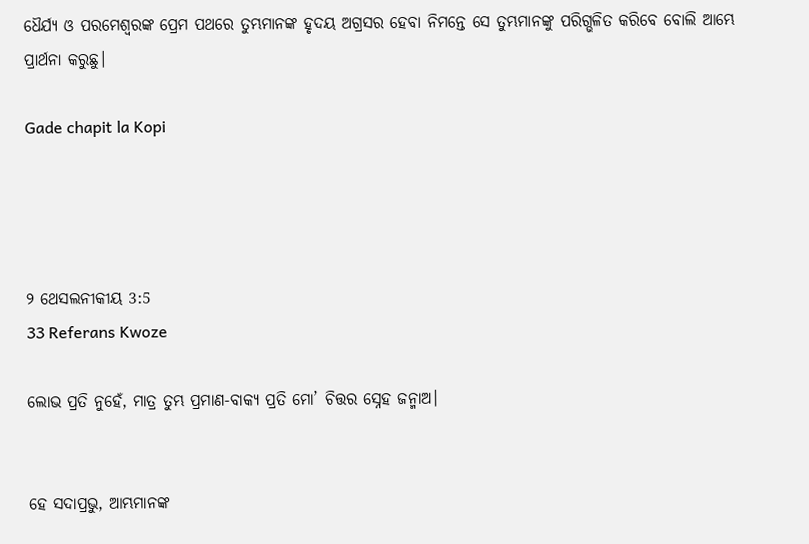ଧୈର୍ଯ୍ୟ ଓ ପରମେଶ୍ୱରଙ୍କ ପ୍ରେମ ପଥରେ ତୁମ୍ଭମାନଙ୍କ ହୃଦୟ ଅଗ୍ରସର ହେବା ନିମନ୍ତେ ସେ ତୁମ୍ଭମାନଙ୍କୁ ପରିଗ୍ଭଳିତ କରିବେ ବୋଲି ଆମ୍ଭେ ପ୍ରାର୍ଥନା କରୁଛୁ।

Gade chapit la Kopi




୨ ଥେସଲନୀକୀୟ 3:5
33 Referans Kwoze

ଲୋଭ ପ୍ରତି ନୁହେଁ, ମାତ୍ର ତୁମ୍ଭ ପ୍ରମାଣ-ବାକ୍ୟ ପ୍ରତି ମୋ’ ଚିତ୍ତର ସ୍ନେହ ଜନ୍ମାଅ।


ହେ ସଦାପ୍ରଭୁ, ଆମ୍ଭମାନଙ୍କ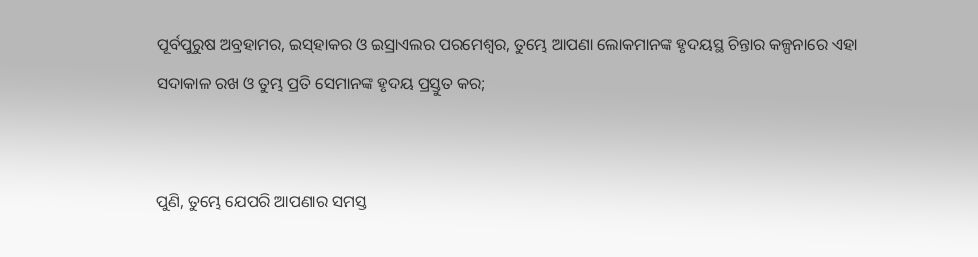ପୂର୍ବପୁରୁଷ ଅବ୍ରହାମର, ଇସ୍‍ହାକର ଓ ଇସ୍ରାଏଲର ପରମେଶ୍ୱର, ତୁମ୍ଭେ ଆପଣା ଲୋକମାନଙ୍କ ହୃଦୟସ୍ଥ ଚିନ୍ତାର କଳ୍ପନାରେ ଏହା ସଦାକାଳ ରଖ ଓ ତୁମ୍ଭ ପ୍ରତି ସେମାନଙ୍କ ହୃଦୟ ପ୍ରସ୍ତୁତ କର;


ପୁଣି, ତୁମ୍ଭେ ଯେପରି ଆପଣାର ସମସ୍ତ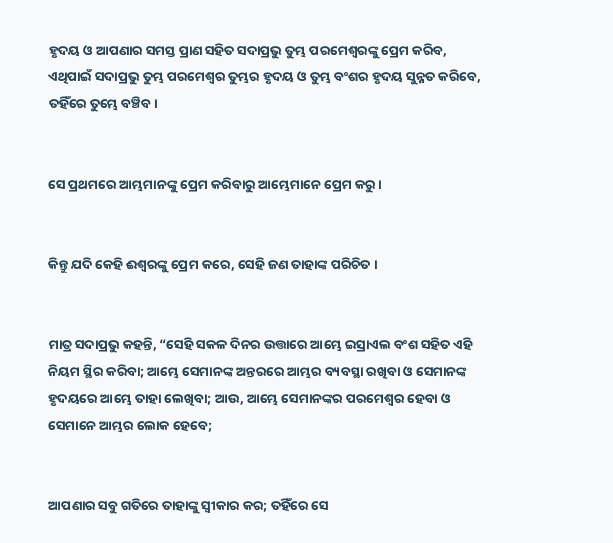ହୃଦୟ ଓ ଆପଣାର ସମସ୍ତ ପ୍ରାଣ ସହିତ ସଦାପ୍ରଭୁ ତୁମ୍ଭ ପରମେଶ୍ୱରଙ୍କୁ ପ୍ରେମ କରିବ, ଏଥିପାଇଁ ସଦାପ୍ରଭୁ ତୁମ୍ଭ ପରମେଶ୍ୱର ତୁମ୍ଭର ହୃଦୟ ଓ ତୁମ୍ଭ ବଂଶର ହୃଦୟ ସୁନ୍ନତ କରିବେ, ତହିଁରେ ତୁମ୍ଭେ ବଞ୍ଚିବ।


ସେ ପ୍ରଥମରେ ଆମ୍ଭମାନଙ୍କୁ ପ୍ରେମ କରିବାରୁ ଆମ୍ଭେମାନେ ପ୍ରେମ କରୁ ।


କିନ୍ତୁ ଯଦି କେହି ଈଶ୍ୱରଙ୍କୁ ପ୍ରେମ କରେ, ସେହି ଜଣ ତାହାଙ୍କ ପରିଚିତ ।


ମାତ୍ର ସଦାପ୍ରଭୁ କହନ୍ତି, “ସେହି ସକଳ ଦିନର ଉତ୍ତାରେ ଆମ୍ଭେ ଇସ୍ରାଏଲ ବଂଶ ସହିତ ଏହି ନିୟମ ସ୍ଥିର କରିବା; ଆମ୍ଭେ ସେମାନଙ୍କ ଅନ୍ତରରେ ଆମ୍ଭର ବ୍ୟବସ୍ଥା ରଖିବା ଓ ସେମାନଙ୍କ ହୃଦୟରେ ଆମ୍ଭେ ତାହା ଲେଖିବା; ଆଉ, ଆମ୍ଭେ ସେମାନଙ୍କର ପରମେଶ୍ୱର ହେବା ଓ ସେମାନେ ଆମ୍ଭର ଲୋକ ହେବେ;


ଆପଣାର ସବୁ ଗତିରେ ତାହାଙ୍କୁ ସ୍ୱୀକାର କର; ତହିଁରେ ସେ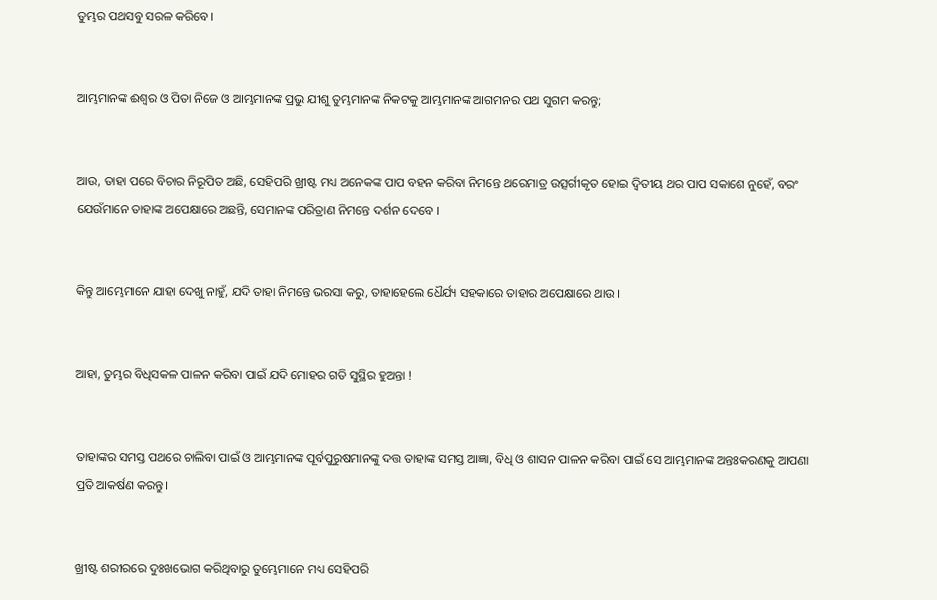ତୁମ୍ଭର ପଥସବୁ ସରଳ କରିବେ।


ଆମ୍ଭମାନଙ୍କ ଈଶ୍ୱର ଓ ପିତା ନିଜେ ଓ ଆମ୍ଭମାନଙ୍କ ପ୍ରଭୁ ଯୀଶୁ ତୁମ୍ଭମାନଙ୍କ ନିକଟକୁ ଆମ୍ଭମାନଙ୍କ ଆଗମନର ପଥ ସୁଗମ କରନ୍ତୁ;


ଆଉ, ତାହା ପରେ ବିଚାର ନିରୂପିତ ଅଛି, ସେହିପରି ଖ୍ରୀଷ୍ଟ ମଧ୍ୟ ଅନେକଙ୍କ ପାପ ବହନ କରିବା ନିମନ୍ତେ ଥରେମାତ୍ର ଉତ୍ସର୍ଗୀକୃତ ହୋଇ ଦ୍ୱିତୀୟ ଥର ପାପ ସକାଶେ ନୁହେଁ, ବରଂ ଯେଉଁମାନେ ତାହାଙ୍କ ଅପେକ୍ଷାରେ ଅଛନ୍ତି, ସେମାନଙ୍କ ପରିତ୍ରାଣ ନିମନ୍ତେ ଦର୍ଶନ ଦେବେ ।


କିନ୍ତୁ ଆମ୍ଭେମାନେ ଯାହା ଦେଖୁ ନାହୁଁ, ଯଦି ତାହା ନିମନ୍ତେ ଭରସା କରୁ, ତାହାହେଲେ ଧୈର୍ଯ୍ୟ ସହକାରେ ତାହାର ଅପେକ୍ଷାରେ ଥାଉ ।


ଆହା, ତୁମ୍ଭର ବିଧିସକଳ ପାଳନ କରିବା ପାଇଁ ଯଦି ମୋହର ଗତି ସୁସ୍ଥିର ହୁଅନ୍ତା !


ତାହାଙ୍କର ସମସ୍ତ ପଥରେ ଚାଲିବା ପାଇଁ ଓ ଆମ୍ଭମାନଙ୍କ ପୂର୍ବପୁରୁଷମାନଙ୍କୁ ଦତ୍ତ ତାହାଙ୍କ ସମସ୍ତ ଆଜ୍ଞା, ବିଧି ଓ ଶାସନ ପାଳନ କରିବା ପାଇଁ ସେ ଆମ୍ଭମାନଙ୍କ ଅନ୍ତଃକରଣକୁ ଆପଣା ପ୍ରତି ଆକର୍ଷଣ କରନ୍ତୁ।


ଖ୍ରୀଷ୍ଟ ଶରୀରରେ ଦୁଃଖଭୋଗ କରିଥିବାରୁ ତୁମ୍ଭେମାନେ ମଧ୍ୟ ସେହିପରି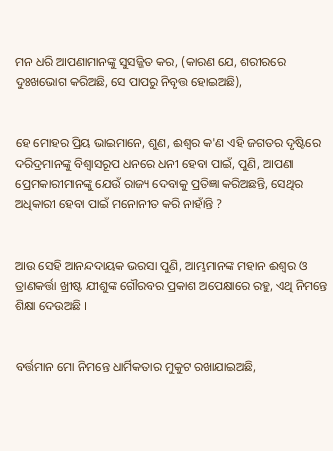ମନ ଧରି ଆପଣାମାନଙ୍କୁ ସୁସଜ୍ଜିତ କର, (କାରଣ ଯେ, ଶରୀରରେ ଦୁଃଖଭୋଗ କରିଅଛି, ସେ ପାପରୁ ନିବୃତ୍ତ ହୋଇଅଛି),


ହେ ମୋହର ପ୍ରିୟ ଭାଇମାନେ, ଶୁଣ, ଈଶ୍ୱର କ'ଣ ଏହି ଜଗତର ଦୃଷ୍ଟିରେ ଦରିଦ୍ରମାନଙ୍କୁ ବିଶ୍ୱାସରୂପ ଧନରେ ଧନୀ ହେବା ପାଇଁ, ପୁଣି, ଆପଣା ପ୍ରେମକାରୀମାନଙ୍କୁ ଯେଉଁ ରାଜ୍ୟ ଦେବାକୁ ପ୍ରତିଜ୍ଞା କରିଅଛନ୍ତି, ସେଥିର ଅଧିକାରୀ ହେବା ପାଇଁ ମନୋନୀତ କରି ନାହାଁନ୍ତି ?


ଆଉ ସେହି ଆନନ୍ଦଦାୟକ ଭରସା ପୁଣି, ଆମ୍ଭମାନଙ୍କ ମହାନ ଈଶ୍ୱର ଓ ତ୍ରାଣକର୍ତ୍ତା ଖ୍ରୀଷ୍ଟ ଯୀଶୁଙ୍କ ଗୌରବର ପ୍ରକାଶ ଅପେକ୍ଷାରେ ରହୁ, ଏଥି ନିମନ୍ତେ ଶିକ୍ଷା ଦେଉଅଛି ।


ବର୍ତ୍ତମାନ ମୋ ନିମନ୍ତେ ଧାର୍ମିକତାର ମୁକୁଟ ରଖାଯାଇଅଛି,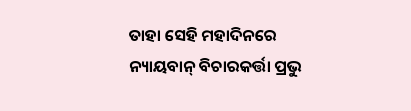ତାହା ସେହି ମହାଦିନରେ ନ୍ୟାୟବାନ୍ ବିଚାରକର୍ତ୍ତା ପ୍ରଭୁ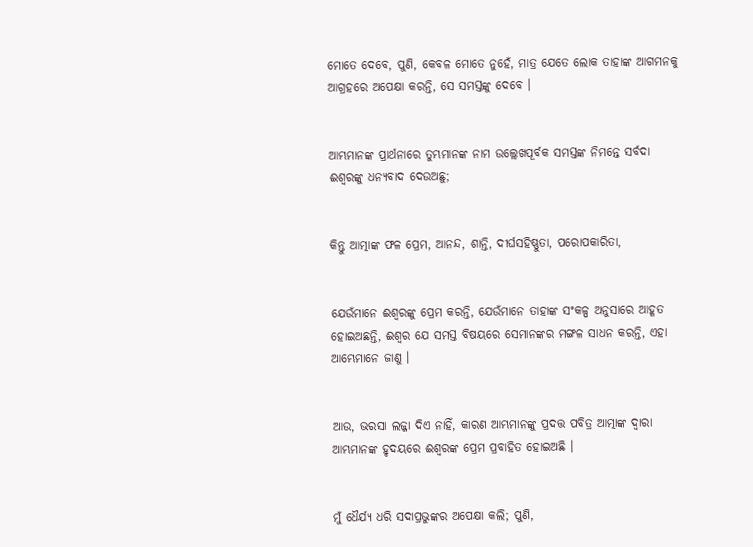ମୋତେ ଦେବେ, ପୁଣି, କେବଳ ମୋତେ ନୁହେଁ, ମାତ୍ର ଯେତେ ଲୋକ ତାହାଙ୍କ ଆଗମନକୁ ଆଗ୍ରହରେ ଅପେକ୍ଷା କରନ୍ତି, ସେ ସମସ୍ତଙ୍କୁ ଦେବେ ।


ଆମ୍ଭମାନଙ୍କ ପ୍ରାର୍ଥନାରେ ତୁମ୍ଭମାନଙ୍କ ନାମ ଉଲ୍ଲେଖପୂର୍ବକ ସମସ୍ତଙ୍କ ନିମନ୍ତେ ସର୍ବଦା ଈଶ୍ୱରଙ୍କୁ ଧନ୍ୟବାଦ ଦେଉଅଛୁ;


କିନ୍ତୁ ଆତ୍ମାଙ୍କ ଫଳ ପ୍ରେମ, ଆନନ୍ଦ, ଶାନ୍ତି, ଦୀର୍ଘସହିଷ୍ଣୁତା, ପରୋପକାରିତା,


ଯେଉଁମାନେ ଈଶ୍ୱରଙ୍କୁ ପ୍ରେମ କରନ୍ତି, ଯେଉଁମାନେ ତାହାଙ୍କ ସଂକଳ୍ପ ଅନୁସାରେ ଆହୂତ ହୋଇଅଛନ୍ତି, ଈଶ୍ୱର ଯେ ସମସ୍ତ ବିଷୟରେ ସେମାନଙ୍କର ମଙ୍ଗଳ ସାଧନ କରନ୍ତି, ଏହା ଆମ୍ଭେମାନେ ଜାଣୁ ।


ଆଉ, ଭରସା ଲଜ୍ଜା ଦିଏ ନାହିଁ, କାରଣ ଆମ୍ଭମାନଙ୍କୁ ପ୍ରଦତ୍ତ ପବିତ୍ର ଆତ୍ମାଙ୍କ ଦ୍ୱାରା ଆମ୍ଭମାନଙ୍କ ହୃଦୟରେ ଈଶ୍ୱରଙ୍କ ପ୍ରେମ ପ୍ରବାହିତ ହୋଇଅଛି ।


ମୁଁ ଧୈର୍ଯ୍ୟ ଧରି ସଦାପ୍ରଭୁଙ୍କର ଅପେକ୍ଷା କଲି; ପୁଣି,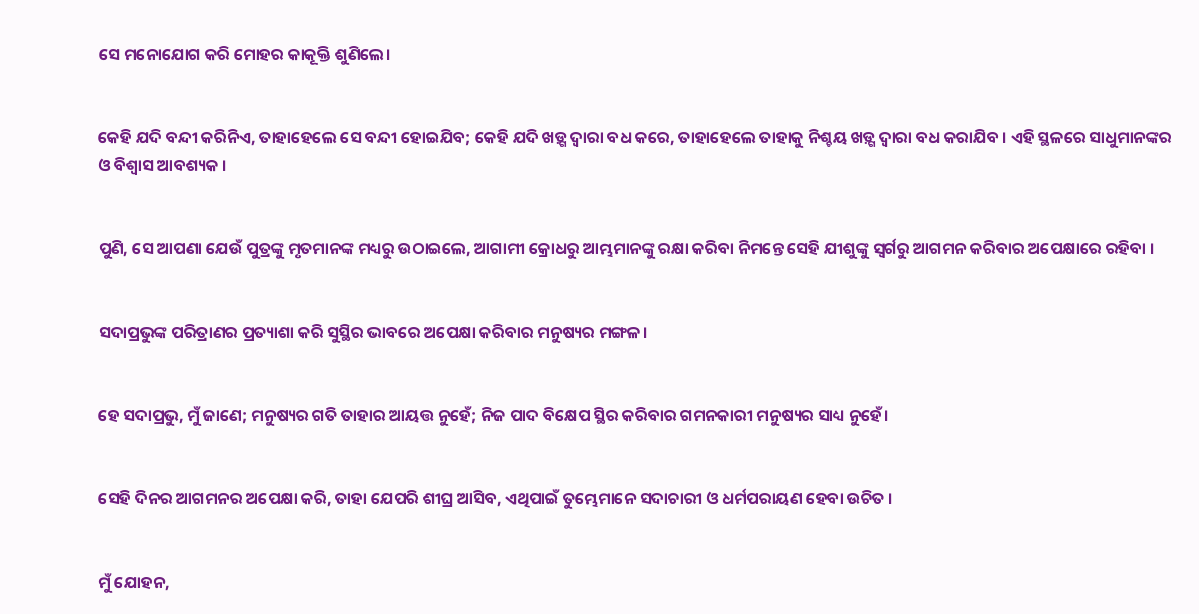ସେ ମନୋଯୋଗ କରି ମୋହର କାକୂକ୍ତି ଶୁଣିଲେ।


କେହି ଯଦି ବନ୍ଦୀ କରିନିଏ, ତାହାହେଲେ ସେ ବନ୍ଦୀ ହୋଇଯିବ; କେହି ଯଦି ଖଡ଼୍ଗ ଦ୍ୱାରା ବଧ କରେ, ତାହାହେଲେ ତାହାକୁ ନିଶ୍ଚୟ ଖଡ଼୍ଗ ଦ୍ୱାରା ବଧ କରାଯିବ । ଏହି ସ୍ଥଳରେ ସାଧୁମାନଙ୍କର ଓ ବିଶ୍ୱାସ ଆବଶ୍ୟକ ।


ପୁଣି, ସେ ଆପଣା ଯେଉଁ ପୁତ୍ରଙ୍କୁ ମୃତମାନଙ୍କ ମଧ୍ୟରୁ ଉଠାଇଲେ, ଆଗାମୀ କ୍ରୋଧରୁ ଆମ୍ଭମାନଙ୍କୁ ରକ୍ଷା କରିବା ନିମନ୍ତେ ସେହି ଯୀଶୁଙ୍କୁ ସ୍ୱର୍ଗରୁ ଆଗମନ କରିବାର ଅପେକ୍ଷାରେ ରହିବା ।


ସଦାପ୍ରଭୁଙ୍କ ପରିତ୍ରାଣର ପ୍ରତ୍ୟାଶା କରି ସୁସ୍ଥିର ଭାବରେ ଅପେକ୍ଷା କରିବାର ମନୁଷ୍ୟର ମଙ୍ଗଳ।


ହେ ସଦାପ୍ରଭୁ, ମୁଁ ଜାଣେ; ମନୁଷ୍ୟର ଗତି ତାହାର ଆୟତ୍ତ ନୁହେଁ; ନିଜ ପାଦ ବିକ୍ଷେପ ସ୍ଥିର କରିବାର ଗମନକାରୀ ମନୁଷ୍ୟର ସାଧ୍ୟ ନୁହେଁ।


ସେହି ଦିନର ଆଗମନର ଅପେକ୍ଷା କରି, ତାହା ଯେପରି ଶୀଘ୍ର ଆସିବ, ଏଥିପାଇଁ ତୁମ୍ଭେମାନେ ସଦାଚାରୀ ଓ ଧର୍ମପରାୟଣ ହେବା ଉଚିତ ।


ମୁଁ ଯୋହନ,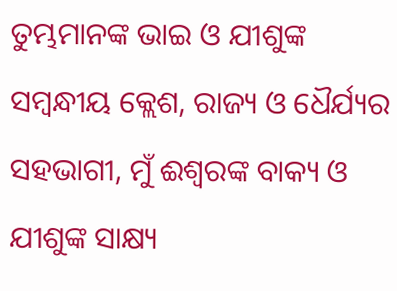ତୁମ୍ଭମାନଙ୍କ ଭାଇ ଓ ଯୀଶୁଙ୍କ ସମ୍ବନ୍ଧୀୟ କ୍ଲେଶ, ରାଜ୍ୟ ଓ ଧୈର୍ଯ୍ୟର ସହଭାଗୀ, ମୁଁ ଈଶ୍ୱରଙ୍କ ବାକ୍ୟ ଓ ଯୀଶୁଙ୍କ ସାକ୍ଷ୍ୟ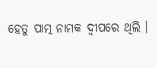ହେତୁ ପାତ୍ମ ନାମକ ଦ୍ଵୀପରେ ଥିଲି ।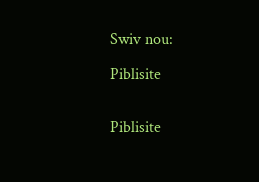Swiv nou:

Piblisite


Piblisite